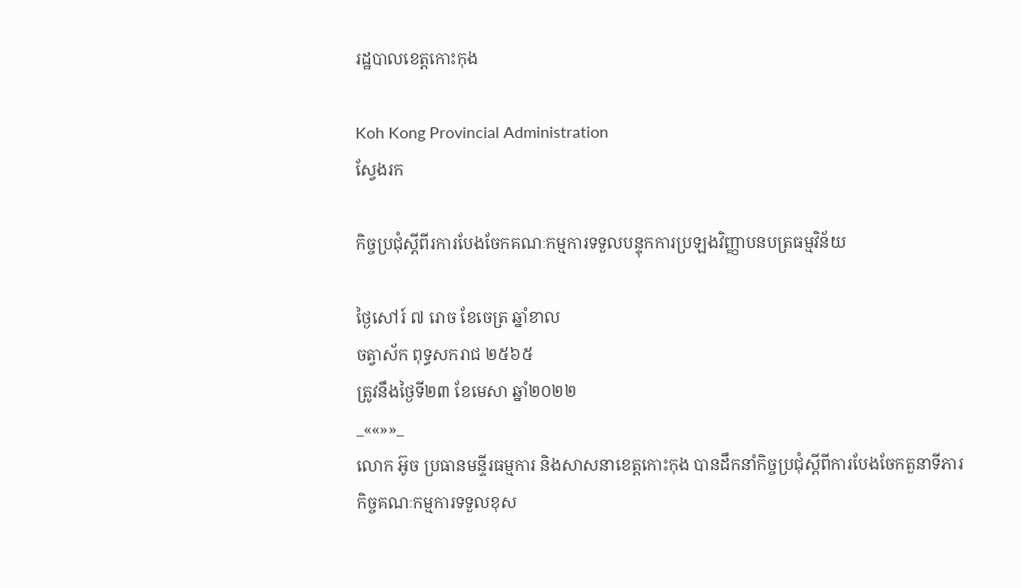រដ្ឋបាលខេត្តកោះកុង

Koh Kong Provincial Administration
ស្វែងរក

កិច្ចប្រជុំស្តីពីរការបែងចែកគណៈកម្មការទទួលបន្ទុកការប្រឡងវិញ្ញាបនបត្រធម្មវិន័យ

ថ្ងៃសៅរ៍ ៧ រោច ខែចេត្រ ឆ្នាំខាល
ចត្វាស័ក ពុទ្ធសករាជ ២៥៦៥
ត្រូវនឹងថ្ងៃទី២៣ ខែមេសា ឆ្នាំ២០២២
_««»»_
លោក អ៊ូច ប្រធានមនី្ទរធម្មការ និងសាសនាខេត្តកោះកុង បានដឹកនាំកិច្ចប្រជុំស្តីពីការបែងចែកតួនាទីភារកិច្ចគណៈកម្មការទទួលខុស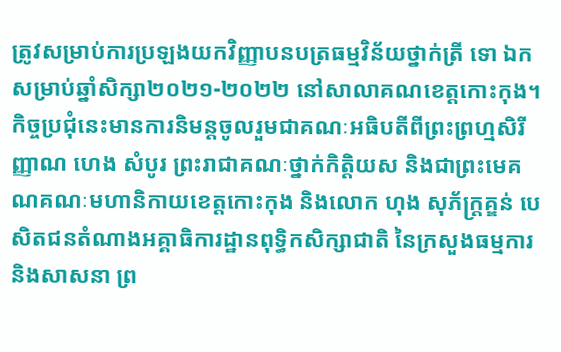ត្រូវសម្រាប់ការប្រឡងយកវិញ្ញាបនបត្រធម្មវិន័យថ្នាក់ត្រី ទោ ឯក សម្រាប់ឆ្នាំសិក្សា២០២១-២០២២ នៅសាលាគណខេត្តកោះកុង។ កិច្ចប្រជុំនេះមានការនិមន្តចូលរួមជាគណៈអធិបតីពីព្រះព្រហ្មសិរីញ្ញាណ ហេង សំបូរ ព្រះរាជាគណៈថ្នាក់កិត្តិយស និងជាព្រះមេគណគណៈមហានិកាយខេត្តកោះកុង និងលោក ហុង សុភ័ក្ត្រគ្ឌន់ បេសិតជនតំណាងអគ្គាធិការដ្ឋានពុទ្ធិកសិក្សាជាតិ នៃក្រសួងធម្មការ និងសាសនា ព្រ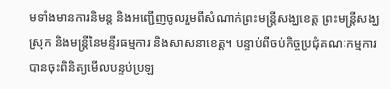មទាំងមានការនិមន្ត និងអញ្ជើញចូលរួមពីសំណាក់ព្រះមន្ត្រីសង្ឃខេត្ត ព្រះមន្ត្រីសង្ឃស្រុក និងមន្ត្រីនៃមន្ទីរធម្មការ និងសាសនាខេត្ត។ បន្ទាប់ពីចប់កិច្ចប្រជុំគណៈកម្មការ បានចុះពិនិត្យមើលបន្ទប់ប្រឡ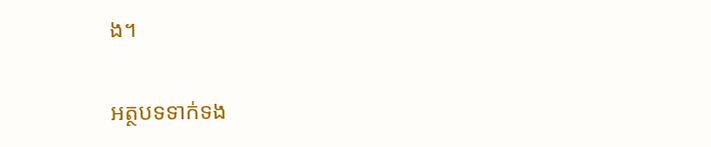ង។

អត្ថបទទាក់ទង